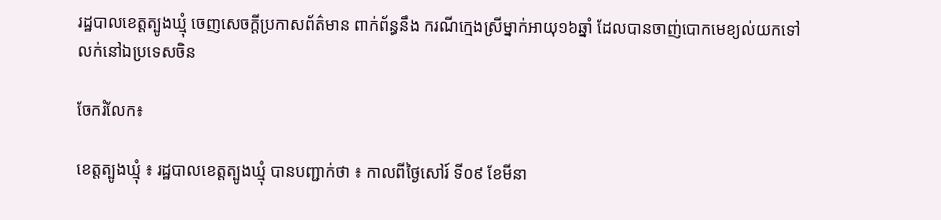រដ្ឋបាលខេត្តត្បូងឃ្មុំ ចេញសេចក្ដីប្រកាសព័ត៌មាន ពាក់ព័ន្ធនឹង ករណីក្មេងស្រីម្នាក់អាយុ១៦ឆ្នាំ ដែលបានចាញ់បោកមេខ្យល់យកទៅលក់នៅឯប្រទេសចិន

ចែករំលែក៖

ខេត្តត្បូងឃ្មុំ ៖ រដ្ឋបាលខេត្តត្បូងឃ្មុំ បានបញ្ជាក់ថា ៖ កាលពីថ្ងៃសៅរ៍ ទី០៩ ខែមីនា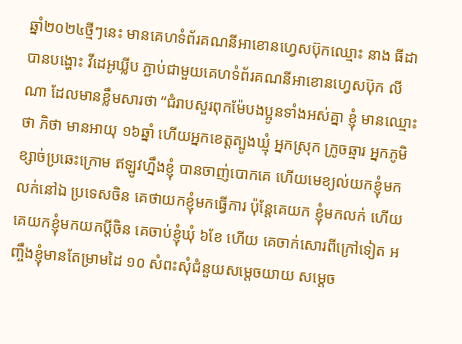ឆ្នាំ២០២៤ថ្មីៗនេះ មានគេហទំព័រគណនីអាខោនហ្វេសប៊ុកឈ្មោះ នាង ធីដា បានបង្ហោះ វីដេអូឃ្លីប ភ្ជាប់ជាមួយគេហទំព័រគណនីអាខោនហ្វេសប៊ុក លី ណា ដែលមានខ្លឹមសារថា “ជំរាបសួរពុកម៉ែបងប្អូនទាំងអស់គ្នា ខ្ញុំ មានឈ្មោះថា ភិថា មានអាយុ ១៦ឆ្នាំ ហើយអ្នកខេត្តត្បូងឃ្មុំ អ្នកស្រុក ក្រូចឆ្មារ អ្នកភូមិខ្សាច់ប្រឆេះក្រោម ឥឡូវហ្នឹងខ្ញុំ បានចាញ់បោកគេ ហើយមេខ្យល់យកខ្ញុំមកលក់នៅឯ ប្រទេសចិន គេថាយកខ្ញុំមកធ្វើការ ប៉ុន្តែគេយក ខ្ញុំមកលក់ ហើយគេយកខ្ញុំមកយកប្តីចិន គេចាប់ខ្ញុំឃុំ ៦ខែ ហើយ គេចាក់សោរពីក្រៅទៀត អញ្ចឹងខ្ញុំមានតែម្រាមដៃ ១០ សំពះសុំជំនួយសម្តេចយាយ សម្ដេច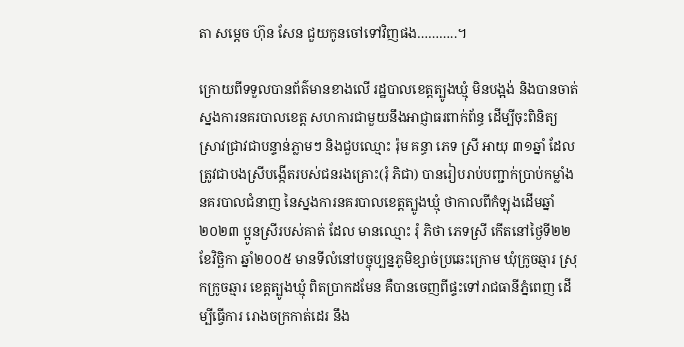តា សម្តេច ហ៊ុន សែន ជួយកូនចៅទៅវិញផង………..។

ក្រោយពីទទួលបានព័ត៌មានខាងលើ រដ្ឋបាលខេត្តត្បូងឃ្មុំ មិនបង្អង់ និងបានចាត់ស្នងការនគរបាលខេត្ត សហការជាមួយនឹងអាជ្ញាធរពាក់ព័ន្ធ ដើម្បីចុះពិនិត្យ ស្រាវជ្រាវជាបន្ទាន់ភ្លាមៗ និងជួបឈ្មោះ រ៉ុម គន្ធា ភេទ ស្រី អាយុ ៣១ឆ្នាំ ដែលត្រូវជាបងស្រីបង្កើតរបស់ជនរងគ្រោះ(រុំ ភិជា) បានរៀបរាប់បញ្ជាក់ប្រាប់កម្លាំង នគរបាលជំនាញ នៃស្នងការនគរបាលខេត្តត្បូងឃ្មុំ ថាកាលពីកំឡុងដើមឆ្នាំ២០២៣ ប្អូនស្រីរបស់គាត់ ដែល មានឈ្មោះ រុំ ភិថា ភេទស្រី កើតនៅថ្ងៃទី២២ ខែវិច្ឆិកា ឆ្នាំ២០០៥ មានទីលំនៅបច្ចុប្បន្នភូមិខ្សាច់ប្រឆេះក្រោម ឃុំក្រូចឆ្មារ ស្រុកក្រូចឆ្មារ ខេត្តត្បូងឃ្មុំ ពិតប្រាកដមែន គឺបានចេញពីផ្ទះទៅរាជធានីភ្នំពេញ ដើម្បីធ្វើការ រោងចក្រកាត់ដេរ នឹង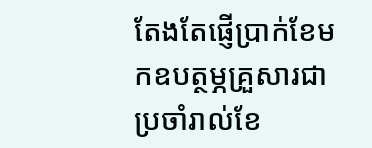តែងតែផ្ញើប្រាក់ខែមកឧបត្ថម្ភគ្រួសារជាប្រចាំរាល់ខែ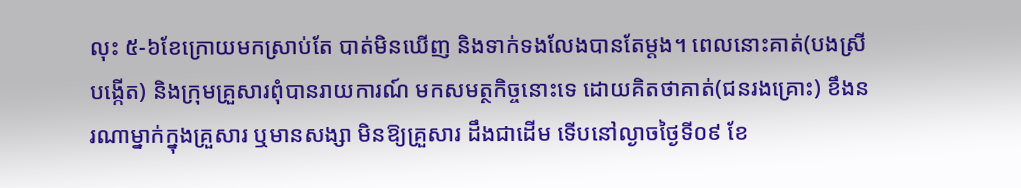លុះ ៥-៦ខែក្រោយមកស្រាប់តែ បាត់មិនឃើញ និងទាក់ទងលែងបានតែម្តង។ ពេលនោះគាត់(បងស្រីបង្កើត) និងក្រុមគ្រួសារពុំបានរាយការណ៍ មកសមត្ថកិច្ចនោះទេ ដោយគិតថាគាត់(ជនរងគ្រោះ) ខឹងនរណាម្នាក់ក្នុងគ្រួសារ ឬមានសង្សា មិនឱ្យគ្រួសារ ដឹងជាដើម ទើបនៅល្ងាចថ្ងៃទី០៩ ខែ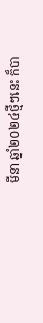មីនា ឆ្នាំ២០២៤ថ្មីៗនេះ ក៏បា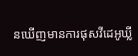នឃើញមានការផុសវីដេអូឃ្លី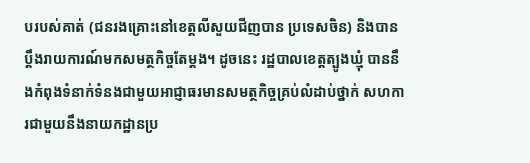បរបស់គាត់ (ជនរងគ្រោះនៅខេត្តលីសួយជីញបាន ប្រទេសចិន) និងបានប្ដឹងរាយការណ៍មកសមត្ថកិច្ចតែម្តង។ ដូចនេះ រដ្ឋបាលខេត្តត្បូងឃ្មុំ បាននឹងកំពុងទំនាក់ទំនងជាមួយអាជ្ញាធរមានសមត្ថកិច្ចគ្រប់លំដាប់ថ្នាក់ សហការជាមួយនឹងនាយកដ្ឋានប្រ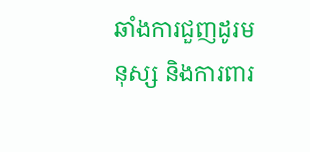ឆាំងការជួញដូរមនុស្ស និងការពារ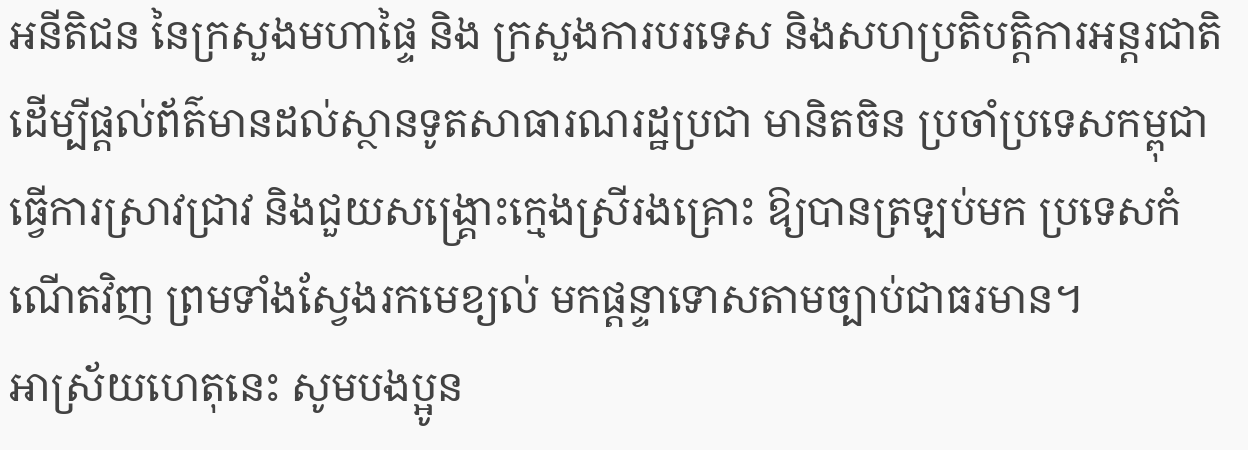អនីតិជន នៃក្រសួងមហាផ្ទៃ និង ក្រសួងការបរទេស និងសហប្រតិបត្តិការអន្តរជាតិ ដើម្បីផ្តល់ព័ត៌មានដល់ស្ថានទូតសាធារណរដ្ឋប្រជា មានិតចិន ប្រចាំប្រទេសកម្ពុជា ធ្វើការស្រាវជ្រាវ និងជួយសង្គ្រោះក្មេងស្រីរងគ្រោះ ឱ្យបានត្រឡប់មក ប្រទេសកំណើតវិញ ព្រមទាំងស្វែងរកមេខ្យល់ មកផ្តន្ទាទោសតាមច្បាប់ជាធរមាន។
អាស្រ័យហេតុនេះ សូមបងប្អូន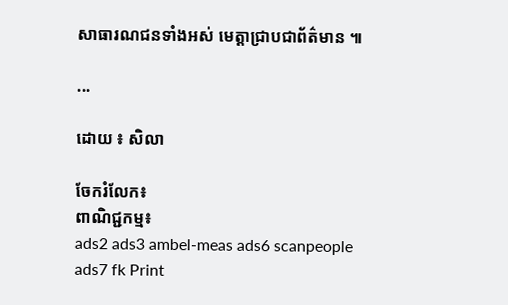សាធារណជនទាំងអស់ មេត្តាជ្រាបជាព័ត៌មាន ៕

...

ដោយ ៖ សិលា

ចែករំលែក៖
ពាណិជ្ជកម្ម៖
ads2 ads3 ambel-meas ads6 scanpeople ads7 fk Print